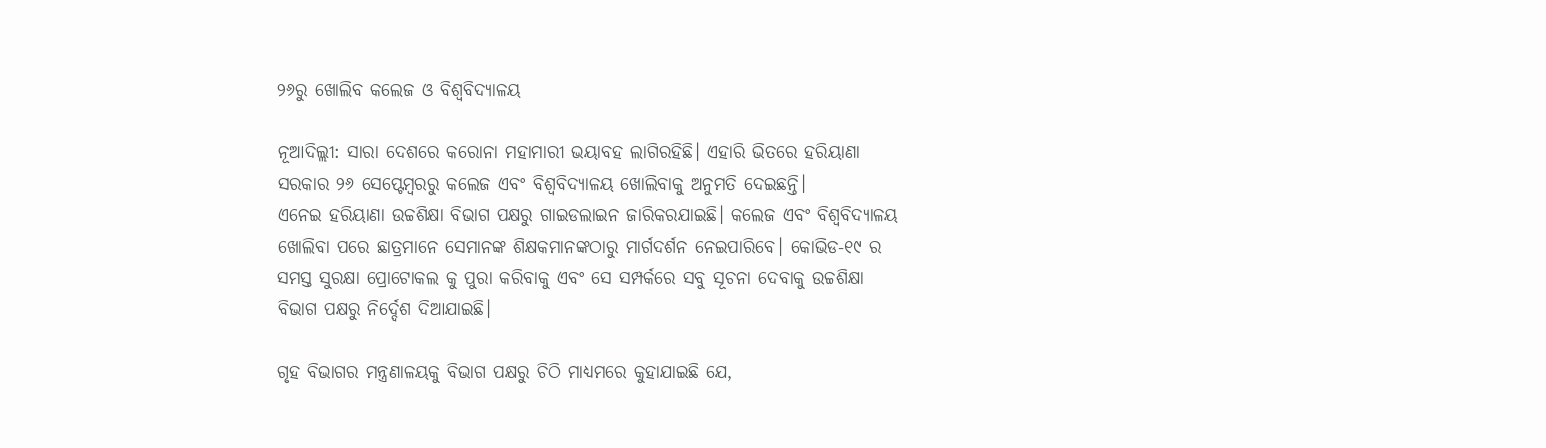୨୬ରୁ ଖୋଲିବ କଲେଜ ଓ ବିଶ୍ୱବିଦ୍ୟାଳୟ

ନୂଆଦିଲ୍ଲୀ: ସାରା ଦେଶରେ କରୋନା ମହାମାରୀ ଭୟାବହ ଲାଗିରହିଛି। ଏହାରି ଭିତରେ ହରିୟାଣା ସରକାର ୨୬ ସେପ୍ଟେମ୍ବରରୁ କଲେଜ ଏବଂ ବିଶ୍ୱବିଦ୍ୟାଳୟ ଖୋଲିବାକୁ ଅନୁମତି ଦେଇଛନ୍ତି।
ଏନେଇ ହରିୟାଣା ଉଚ୍ଚଶିକ୍ଷା ବିଭାଗ ପକ୍ଷରୁ ଗାଇଡଲାଇନ ଜାରିକରଯାଇଛି। କଲେଜ ଏବଂ ବିଶ୍ୱବିଦ୍ୟାଳୟ ଖୋଲିବା ପରେ ଛାତ୍ରମାନେ ସେମାନଙ୍କ ଶିକ୍ଷକମାନଙ୍କଠାରୁ ମାର୍ଗଦର୍ଶନ ନେଇପାରିବେ। କୋଭିଡ-୧୯ ର ସମସ୍ତ ସୁରକ୍ଷା ପ୍ରୋଟୋକଲ କୁ ପୁରା କରିବାକୁ ଏବଂ ସେ ସମ୍ପର୍କରେ ସବୁ ସୂଚନା ଦେବାକୁ ଉଚ୍ଚଶିକ୍ଷା ବିଭାଗ ପକ୍ଷରୁ ନିର୍ଦ୍ଦେଶ ଦିଆଯାଇଛି।

ଗୃହ ବିଭାଗର ମନ୍ତ୍ରଣାଳୟକୁ ବିଭାଗ ପକ୍ଷରୁ ଚିଠି ମାଧ୍ୟମରେ କୁହାଯାଇଛି ଯେ,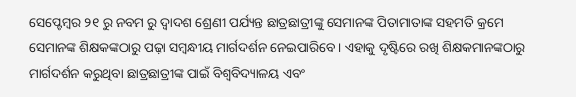ସେପ୍ଟେମ୍ବର ୨୧ ରୁ ନବମ ରୁ ଦ୍ୱାଦଶ ଶ୍ରେଣୀ ପର୍ଯ୍ୟନ୍ତ ଛାତ୍ରଛାତ୍ରୀଙ୍କୁ ସେମାନଙ୍କ ପିତାମାତାଙ୍କ ସହମତି କ୍ରମେ ସେମାନଙ୍କ ଶିକ୍ଷକଙ୍କଠାରୁ ପଢ଼ା ସମ୍ବନ୍ଧୀୟ ମାର୍ଗଦର୍ଶନ ନେଇପାରିବେ । ଏହାକୁ ଦୃଷ୍ଟିରେ ରଖି ଶିକ୍ଷକମାନଙ୍କଠାରୁ ମାର୍ଗଦର୍ଶନ କରୁଥିବା ଛାତ୍ରଛାତ୍ରୀଙ୍କ ପାଇଁ ବିଶ୍ୱବିଦ୍ୟାଳୟ ଏବଂ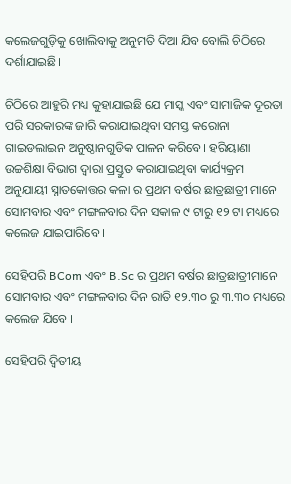କଲେଜଗୁଡ଼ିକୁ ଖୋଲିବାକୁ ଅନୁମତି ଦିଆ ଯିବ ବୋଲି ଚିଠିରେ ଦର୍ଶାଯାଇଛି।

ଚିଠିରେ ଆହୁରି ମଧ୍ୟ କୁହାଯାଇଛି ଯେ ମାସ୍କ ଏବଂ ସାମାଜିକ ଦୂରତା ପରି ସରକାରଙ୍କ ଜାରି କରାଯାଇଥିବା ସମସ୍ତ କରୋନା ଗାଇଡଲାଇନ ଅନୁଷ୍ଠାନଗୁଡିକ ପାଳନ କରିବେ। ହରିୟାଣା ଉଚ୍ଚଶିକ୍ଷା ବିଭାଗ ଦ୍ଵାରା ପ୍ରସ୍ତୁତ କରାଯାଇଥିବା କାର୍ଯ୍ୟକ୍ରମ ଅନୁଯାୟୀ ସ୍ନାତକୋତ୍ତର କଳା ର ପ୍ରଥମ ବର୍ଷର ଛାତ୍ରଛାତ୍ରୀ ମାନେ ସୋମବାର ଏବଂ ମଙ୍ଗଳବାର ଦିନ ସକାଳ ୯ ଟାରୁ ୧୨ ଟା ମଧ୍ୟରେ କଲେଜ ଯାଇପାରିବେ ।

ସେହିପରି BCom ଏବଂ B.Sc ର ପ୍ରଥମ ବର୍ଷର ଛାତ୍ରଛାତ୍ରୀମାନେ ସୋମବାର ଏବଂ ମଙ୍ଗଳବାର ଦିନ ରାତି ୧୨.୩୦ ରୁ ୩.୩୦ ମଧ୍ୟରେ କଲେଜ ଯିବେ ।

ସେହିପରି ଦ୍ୱିତୀୟ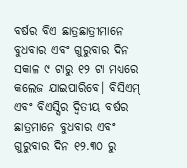ବର୍ଷର ବିଏ ଛାତ୍ରଛାତ୍ରୀମାନେ ବୁଧବାର ଏବଂ ଗୁରୁବାର ଦିନ ସକାଳ ୯ ଟାରୁ ୧୨ ଟା ମଧ୍ୟରେ କଲେଜ ଯାଇପାରିବେ। ବିସିଏମ୍ ଏବଂ ବିଏସ୍ସିର ଦ୍ୱିତୀୟ ବର୍ଷର ଛାତ୍ରମାନେ ବୁଧବାର ଏବଂ ଗୁରୁବାର ଦିନ ୧୨.୩୦ ରୁ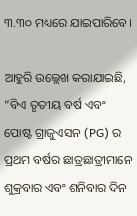୩.୩୦ ମଧ୍ୟରେ ଯାଇପାରିବେ।

ଆହୁରି ଉଲ୍ଲେଖ କରାଯାଇଛି, “ବିଏ ତୃତୀୟ ବର୍ଷ ଏବଂ ପୋଷ୍ଟ ଗ୍ରାଜୁଏସନ (PG) ର ପ୍ରଥମ ବର୍ଷର ଛାତ୍ରଛାତ୍ରୀମାନେ ଶୁକ୍ରବାର ଏବଂ ଶନିବାର ଦିନ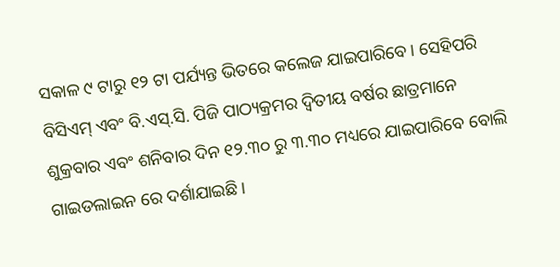ସକାଳ ୯ ଟାରୁ ୧୨ ଟା ପର୍ଯ୍ୟନ୍ତ ଭିତରେ କଲେଜ ଯାଇପାରିବେ। ସେହିପରି ବିସିଏମ୍ ଏବଂ ବି.ଏସ୍.ସି. ପିଜି ପାଠ୍ୟକ୍ରମର ଦ୍ୱିତୀୟ ବର୍ଷର ଛାତ୍ରମାନେ ଶୁକ୍ରବାର ଏବଂ ଶନିବାର ଦିନ ୧୨.୩୦ ରୁ ୩.୩୦ ମଧ୍ୟରେ ଯାଇପାରିବେ ବୋଲି ଗାଇଡଲାଇନ ରେ ଦର୍ଶାଯାଇଛି।